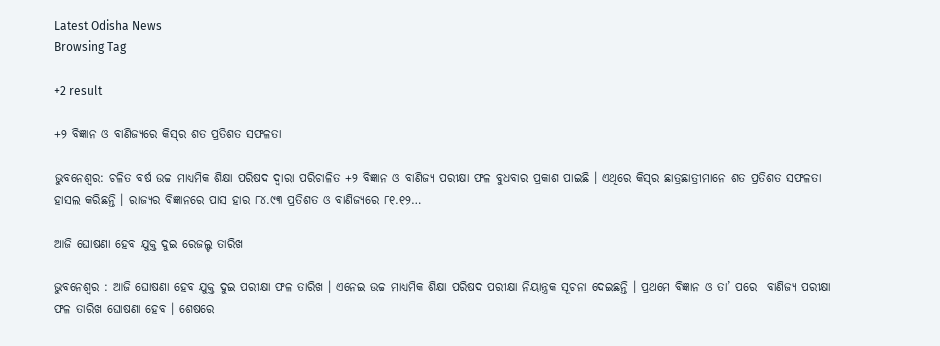Latest Odisha News
Browsing Tag

+2 result

+୨ ବିଜ୍ଞାନ ଓ ବାଣିଜ୍ୟରେ କିସ୍‍ର ଶତ ପ୍ରତିଶତ ସଫଳତା

ଭୁବନେଶ୍ୱର: ଚଳିତ ବର୍ଷ ଉଚ୍ଚ ମାଧ୍ୟମିକ ଶିକ୍ଷା ପରିଷଦ ଦ୍ୱାରା ପରିଚାଳିତ +୨ ବିଜ୍ଞାନ ଓ ବାଣିଜ୍ୟ ପରୀକ୍ଷା ଫଳ ବୁଧବାର ପ୍ରକାଶ ପାଇଛି । ଏଥିରେ କିସ୍‍ର ଛାତ୍ରଛାତ୍ରୀମାନେ ଶତ ପ୍ରତିଶତ ସଫଳତା ହାସଲ କରିଛନ୍ତି । ରାଜ୍ୟର ବିଜ୍ଞାନରେ ପାସ ହାର ୮୪.୯୩ ପ୍ରତିଶତ ଓ ବାଣିଜ୍ୟରେ ୮୧.୧୨…

ଆଜି ଘୋଷଣା ହେବ ଯୁକ୍ତ ଦୁଇ ରେଜଲ୍ଟ ତାରିଖ

ଭୁବନେଶ୍ୱର : ଆଜି ଘୋଷଣା ହେବ ଯୁକ୍ତ ଦୁଇ ପରୀକ୍ଷା ଫଳ ତାରିଖ । ଏନେଇ ଉଚ୍ଚ ମାଧ୍ୟମିକ ଶିକ୍ଷା ପରିଷଦ ପରୀକ୍ଷା ନିୟାନ୍ତ୍ରକ ସୂଚନା ଦେଇଛନ୍ତି । ପ୍ରଥମେ ବିଜ୍ଞାନ ଓ ତା’ ପରେ  ବାଣିଜ୍ୟ ପରୀକ୍ଷା ଫଳ ତାରିଖ ଘୋଷଣା ହେବ । ଶେଷରେ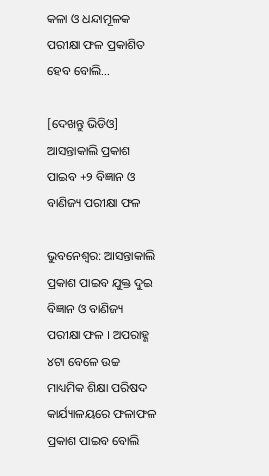କଳା ଓ ଧନ୍ଦାମୂଳକ ପରୀକ୍ଷା ଫଳ ପ୍ରକାଶିତ ହେବ ବୋଲି…

[ଦେଖନ୍ତୁ ଭିଡିଓ] ଆସନ୍ତାକାଲି ପ୍ରକାଶ ପାଇବ +୨ ବିଜ୍ଞାନ ଓ ବାଣିଜ୍ୟ ପରୀକ୍ଷା ଫଳ

ଭୁବନେଶ୍ବର: ଆସନ୍ତାକାଲି ପ୍ରକାଶ ପାଇବ ଯୁକ୍ତ ଦୁଇ ବିଜ୍ଞାନ ଓ ବାଣିଜ୍ୟ ପରୀକ୍ଷା ଫଳ । ଅପରାହ୍ଣ ୪ଟା ବେଳେ ଉଚ୍ଚ ମାଧ୍ୟମିକ ଶିକ୍ଷା ପରିଷଦ କାର୍ଯ୍ୟାଳୟରେ ଫଳାଫଳ ପ୍ରକାଶ ପାଇବ ବୋଲି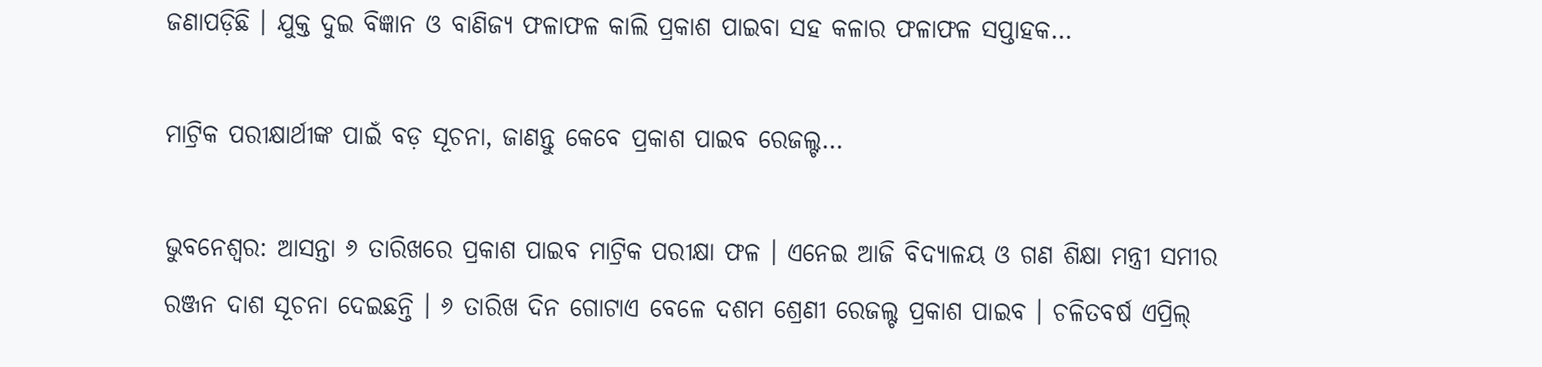ଜଣାପଡ଼ିଛି । ଯୁକ୍ତ ଦୁଇ ବିଜ୍ଞାନ ଓ ବାଣିଜ୍ୟ ଫଳାଫଳ କାଲି ପ୍ରକାଶ ପାଇବା ସହ କଳାର ଫଳାଫଳ ସପ୍ତାହକ…

ମାଟ୍ରିକ ପରୀକ୍ଷାର୍ଥୀଙ୍କ ପାଇଁ ବଡ଼ ସୂଚନା, ଜାଣନ୍ତୁ କେବେ ପ୍ରକାଶ ପାଇବ ରେଜଲ୍ଟ…

ଭୁବନେଶ୍ୱର: ଆସନ୍ତା ୬ ତାରିଖରେ ପ୍ରକାଶ ପାଇବ ମାଟ୍ରିକ ପରୀକ୍ଷା ଫଳ । ଏନେଇ ଆଜି ବିଦ୍ୟାଳୟ ଓ ଗଣ ଶିକ୍ଷା ମନ୍ତ୍ରୀ ସମୀର ରଞ୍ଜନ ଦାଶ ସୂଚନା ଦେଇଛନ୍ତି । ୬ ତାରିଖ ଦିନ ଗୋଟାଏ ବେଳେ ଦଶମ ଶ୍ରେଣୀ ରେଜଲ୍ଟ ପ୍ରକାଶ ପାଇବ । ଚଳିତବର୍ଷ ଏପ୍ରିଲ୍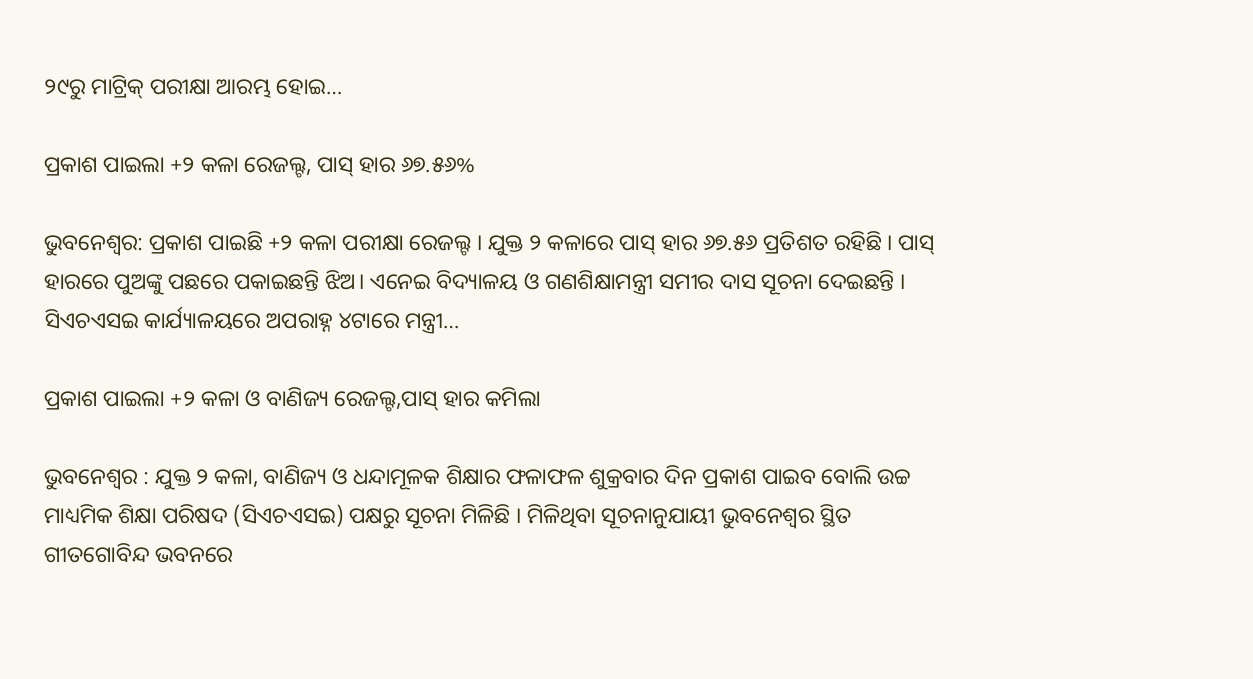୨୯ରୁ ମାଟ୍ରିକ୍ ପରୀକ୍ଷା ଆରମ୍ଭ ହୋଇ…

ପ୍ରକାଶ ପାଇଲା +୨ କଳା ରେଜଲ୍ଟ, ପାସ୍ ହାର ୬୭.୫୬%

ଭୁବନେଶ୍ୱର: ପ୍ରକାଶ ପାଇଛି +୨ କଳା ପରୀକ୍ଷା ରେଜଲ୍ଟ । ଯୁକ୍ତ ୨ କଳାରେ ପାସ୍ ହାର ୬୭.୫୬ ପ୍ରତିଶତ ରହିଛି । ପାସ୍‌ ହାରରେ ପୁଅଙ୍କୁ ପଛରେ ପକାଇଛନ୍ତି ଝିଅ। ଏନେଇ ବିଦ୍ୟାଳୟ ଓ ଗଣଶିକ୍ଷାମନ୍ତ୍ରୀ ସମୀର ଦାସ ସୂଚନା ଦେଇଛନ୍ତି । ସିଏଚଏସଇ କାର୍ଯ୍ୟାଳୟରେ ଅପରାହ୍ନ ୪ଟାରେ ମନ୍ତ୍ରୀ…

ପ୍ରକାଶ ପାଇଲା +୨ କଳା ଓ ବାଣିଜ୍ୟ ରେଜଲ୍ଟ,ପାସ୍ ହାର କମିଲା

ଭୁବନେଶ୍ୱର : ଯୁକ୍ତ ୨ କଳା, ବାଣିଜ୍ୟ ଓ ଧନ୍ଦାମୂଳକ ଶିକ୍ଷାର ଫଳାଫଳ ଶୁକ୍ରବାର ଦିନ ପ୍ରକାଶ ପାଇବ ବୋଲି ଉଚ୍ଚ ମାଧ୍ୟମିକ ଶିକ୍ଷା ପରିଷଦ (ସିଏଚଏସଇ) ପକ୍ଷରୁ ସୂଚନା ମିଳିଛି । ମିଳିଥିବା ସୂଚନାନୁଯାୟୀ ଭୁବନେଶ୍ୱର ସ୍ଥିତ ଗୀତଗୋବିନ୍ଦ ଭବନରେ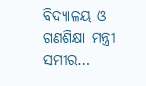ବିଦ୍ୟାଳୟ ଓ ଗଣଶିକ୍ଷା ମନ୍ତ୍ରୀ ସମୀର…